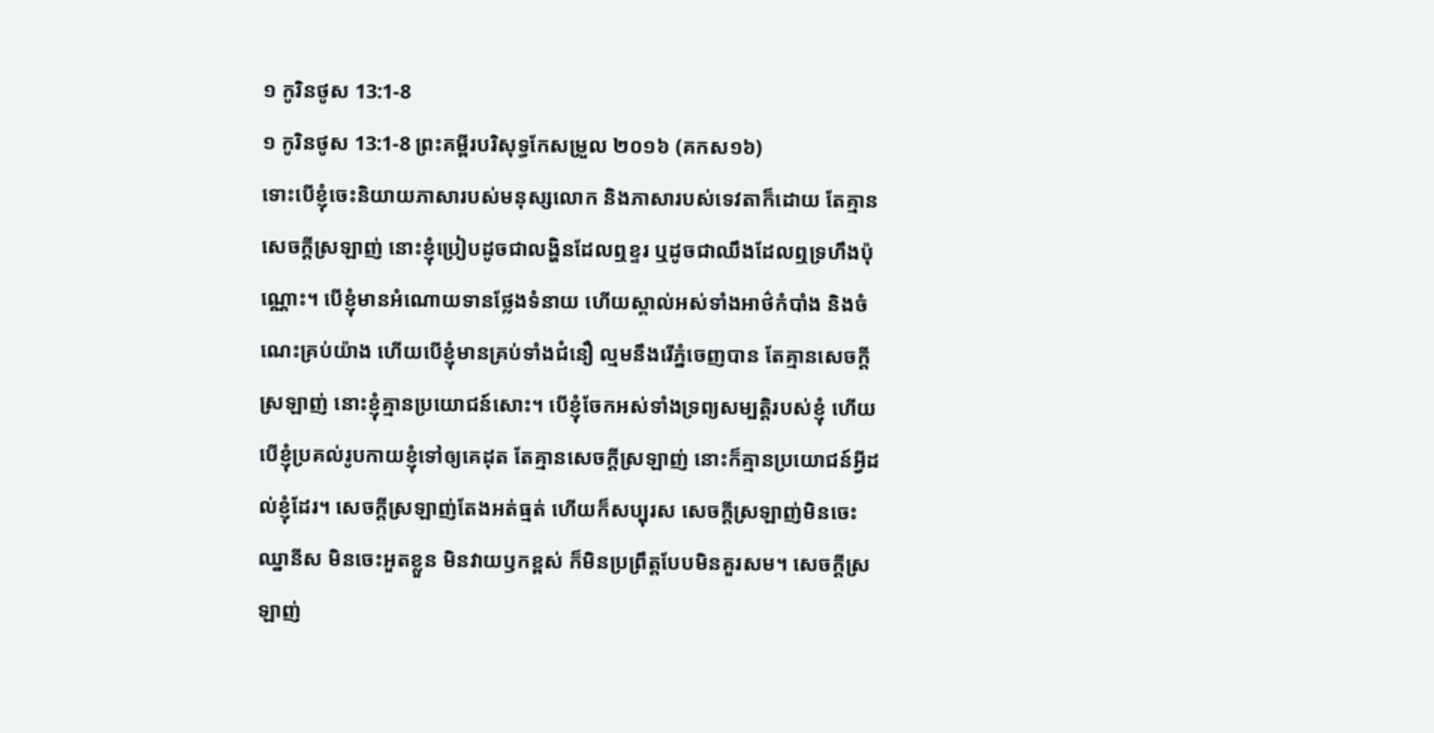១ កូរិនថូស 13:1-8
១ កូរិនថូស 13:1-8 ព្រះគម្ពីរបរិសុទ្ធកែសម្រួល ២០១៦ (គកស១៦)
ទោះបើខ្ញុំចេះនិយាយភាសារបស់មនុស្សលោក និងភាសារបស់ទេវតាក៏ដោយ តែគ្មានសេចក្តីស្រឡាញ់ នោះខ្ញុំប្រៀបដូចជាលង្ហិនដែលឮខ្ទរ ឬដូចជាឈឹងដែលឮទ្រហឹងប៉ុណ្ណោះ។ បើខ្ញុំមានអំណោយទានថ្លែងទំនាយ ហើយស្គាល់អស់ទាំងអាថ៌កំបាំង និងចំណេះគ្រប់យ៉ាង ហើយបើខ្ញុំមានគ្រប់ទាំងជំនឿ ល្មមនឹងរើភ្នំចេញបាន តែគ្មានសេចក្តីស្រឡាញ់ នោះខ្ញុំគ្មានប្រយោជន៍សោះ។ បើខ្ញុំចែកអស់ទាំងទ្រព្យសម្បត្តិរបស់ខ្ញុំ ហើយបើខ្ញុំប្រគល់រូបកាយខ្ញុំទៅឲ្យគេដុត តែគ្មានសេចក្តីស្រឡាញ់ នោះក៏គ្មានប្រយោជន៍អ្វីដល់ខ្ញុំដែរ។ សេចក្តីស្រឡាញ់តែងអត់ធ្មត់ ហើយក៏សប្បុរស សេចក្តីស្រឡាញ់មិនចេះឈ្នានីស មិនចេះអួតខ្លួន មិនវាយឫកខ្ពស់ ក៏មិនប្រព្រឹត្តបែបមិនគួរសម។ សេចក្ដីស្រឡាញ់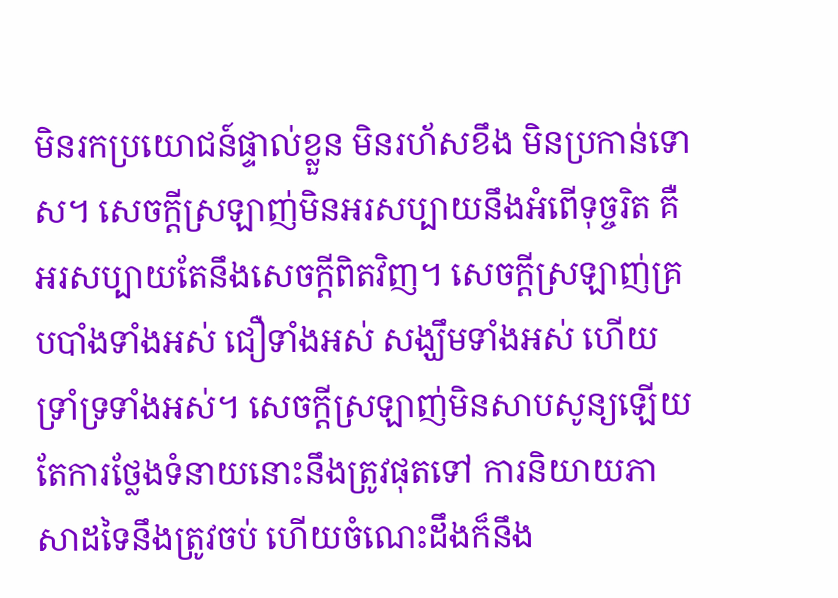មិនរកប្រយោជន៍ផ្ទាល់ខ្លួន មិនរហ័សខឹង មិនប្រកាន់ទោស។ សេចក្ដីស្រឡាញ់មិនអរសប្បាយនឹងអំពើទុច្ចរិត គឺអរសប្បាយតែនឹងសេចក្តីពិតវិញ។ សេចក្ដីស្រឡាញ់គ្របបាំងទាំងអស់ ជឿទាំងអស់ សង្ឃឹមទាំងអស់ ហើយទ្រាំទ្រទាំងអស់។ សេចក្ដីស្រឡាញ់មិនសាបសូន្យឡើយ តែការថ្លែងទំនាយនោះនឹងត្រូវផុតទៅ ការនិយាយភាសាដទៃនឹងត្រូវចប់ ហើយចំណេះដឹងក៏នឹង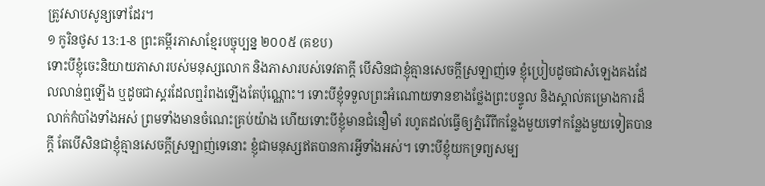ត្រូវសាបសូន្យទៅដែរ។
១ កូរិនថូស 13:1-8 ព្រះគម្ពីរភាសាខ្មែរបច្ចុប្បន្ន ២០០៥ (គខប)
ទោះបីខ្ញុំចេះនិយាយភាសារបស់មនុស្សលោក និងភាសារបស់ទេវតាក្ដី បើសិនជាខ្ញុំគ្មានសេចក្ដីស្រឡាញ់ទេ ខ្ញុំប្រៀបដូចជាសំឡេងគងដែលលាន់ឮឡើង ឬដូចជាស្គរដែលឮរំពងឡើងតែប៉ុណ្ណោះ។ ទោះបីខ្ញុំទទួលព្រះអំណោយទានខាងថ្លែងព្រះបន្ទូល និងស្គាល់គម្រោងការដ៏លាក់កំបាំងទាំងអស់ ព្រមទាំងមានចំណេះគ្រប់យ៉ាង ហើយទោះបីខ្ញុំមានជំនឿមាំ រហូតដល់ធ្វើឲ្យភ្នំរើពីកន្លែងមួយទៅកន្លែងមួយទៀតបានក្ដី តែបើសិនជាខ្ញុំគ្មានសេចក្ដីស្រឡាញ់ទេនោះ ខ្ញុំជាមនុស្សឥតបានការអ្វីទាំងអស់។ ទោះបីខ្ញុំយកទ្រព្យសម្ប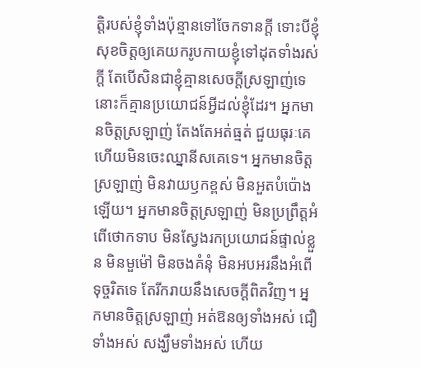ត្តិរបស់ខ្ញុំទាំងប៉ុន្មានទៅចែកទានក្ដី ទោះបីខ្ញុំសុខចិត្តឲ្យគេយករូបកាយខ្ញុំទៅដុតទាំងរស់ក្ដី តែបើសិនជាខ្ញុំគ្មានសេចក្ដីស្រឡាញ់ទេនោះក៏គ្មានប្រយោជន៍អ្វីដល់ខ្ញុំដែរ។ អ្នកមានចិត្តស្រឡាញ់ តែងតែអត់ធ្មត់ ជួយធុរៈគេ ហើយមិនចេះឈ្នានីសគេទេ។ អ្នកមានចិត្តស្រឡាញ់ មិនវាយឫកខ្ពស់ មិនអួតបំប៉ោងឡើយ។ អ្នកមានចិត្តស្រឡាញ់ មិនប្រព្រឹត្តអំពើថោកទាប មិនស្វែងរកប្រយោជន៍ផ្ទាល់ខ្លួន មិនមួម៉ៅ មិនចងគំនុំ មិនអបអរនឹងអំពើទុច្ចរិតទេ តែរីករាយនឹងសេចក្ដីពិតវិញ។ អ្នកមានចិត្តស្រឡាញ់ អត់ឱនឲ្យទាំងអស់ ជឿទាំងអស់ សង្ឃឹមទាំងអស់ ហើយ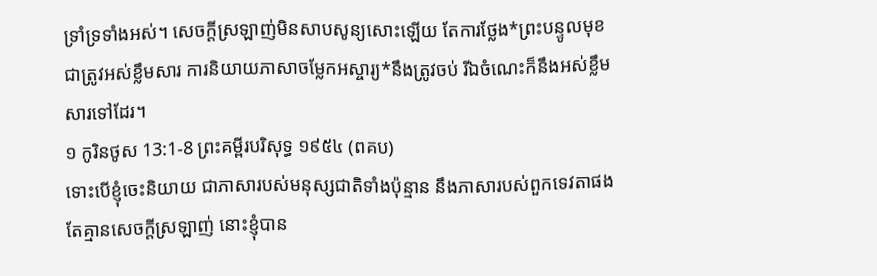ទ្រាំទ្រទាំងអស់។ សេចក្ដីស្រឡាញ់មិនសាបសូន្យសោះឡើយ តែការថ្លែង*ព្រះបន្ទូលមុខជាត្រូវអស់ខ្លឹមសារ ការនិយាយភាសាចម្លែកអស្ចារ្យ*នឹងត្រូវចប់ រីឯចំណេះក៏នឹងអស់ខ្លឹមសារទៅដែរ។
១ កូរិនថូស 13:1-8 ព្រះគម្ពីរបរិសុទ្ធ ១៩៥៤ (ពគប)
ទោះបើខ្ញុំចេះនិយាយ ជាភាសារបស់មនុស្សជាតិទាំងប៉ុន្មាន នឹងភាសារបស់ពួកទេវតាផង តែគ្មានសេចក្ដីស្រឡាញ់ នោះខ្ញុំបាន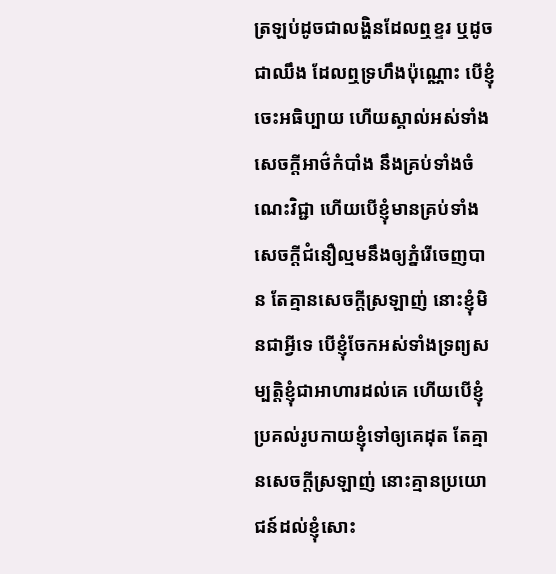ត្រឡប់ដូចជាលង្ហិនដែលឮខ្ទរ ឬដូចជាឈឹង ដែលឮទ្រហឹងប៉ុណ្ណោះ បើខ្ញុំចេះអធិប្បាយ ហើយស្គាល់អស់ទាំងសេចក្ដីអាថ៌កំបាំង នឹងគ្រប់ទាំងចំណេះវិជ្ជា ហើយបើខ្ញុំមានគ្រប់ទាំងសេចក្ដីជំនឿល្មមនឹងឲ្យភ្នំរើចេញបាន តែគ្មានសេចក្ដីស្រឡាញ់ នោះខ្ញុំមិនជាអ្វីទេ បើខ្ញុំចែកអស់ទាំងទ្រព្យសម្បត្តិខ្ញុំជាអាហារដល់គេ ហើយបើខ្ញុំប្រគល់រូបកាយខ្ញុំទៅឲ្យគេដុត តែគ្មានសេចក្ដីស្រឡាញ់ នោះគ្មានប្រយោជន៍ដល់ខ្ញុំសោះ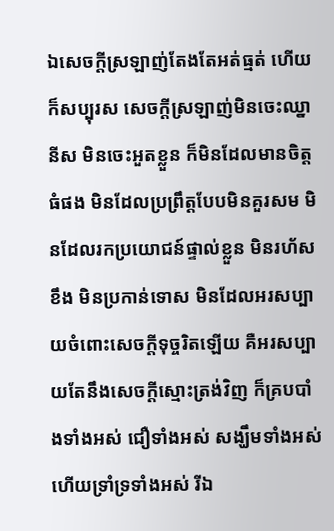ឯសេចក្ដីស្រឡាញ់តែងតែអត់ធ្មត់ ហើយក៏សប្បុរស សេចក្ដីស្រឡាញ់មិនចេះឈ្នានីស មិនចេះអួតខ្លួន ក៏មិនដែលមានចិត្តធំផង មិនដែលប្រព្រឹត្តបែបមិនគួរសម មិនដែលរកប្រយោជន៍ផ្ទាល់ខ្លួន មិនរហ័សខឹង មិនប្រកាន់ទោស មិនដែលអរសប្បាយចំពោះសេចក្ដីទុច្ចរិតឡើយ គឺអរសប្បាយតែនឹងសេចក្ដីស្មោះត្រង់វិញ ក៏គ្របបាំងទាំងអស់ ជឿទាំងអស់ សង្ឃឹមទាំងអស់ ហើយទ្រាំទ្រទាំងអស់ រីឯ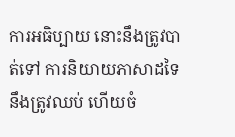ការអធិប្បាយ នោះនឹងត្រូវបាត់ទៅ ការនិយាយភាសាដទៃនឹងត្រូវឈប់ ហើយចំ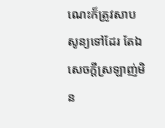ណេះក៏ត្រូវសាបសូន្យទៅដែរ តែឯសេចក្ដីស្រឡាញ់មិន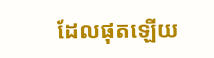ដែលផុតឡើយ